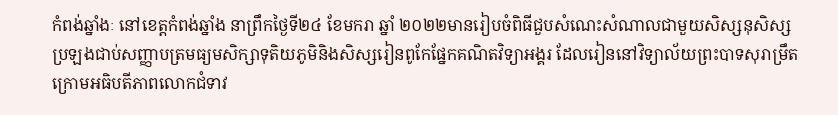កំពង់ឆ្នាំងៈ នៅខេត្តកំពង់ឆ្នាំង នាព្រឹកថ្ងៃទី២៤ ខែមករា ឆ្នាំ ២០២២មានរៀបចំពិធីជួបសំណេះសំណាលជាមួយសិស្សនុសិស្ស ប្រឡងជាប់សញ្ញាបត្រមធ្យមសិក្សាទុតិយភូមិនិងសិស្សរៀនពូកែផ្នែកគណិតវិទ្យាអង្គរ ដែលរៀននៅវិទ្យាល័យព្រះបាទសុរាម្រឹត ក្រោមអធិបតីភាពលោកជំទាវ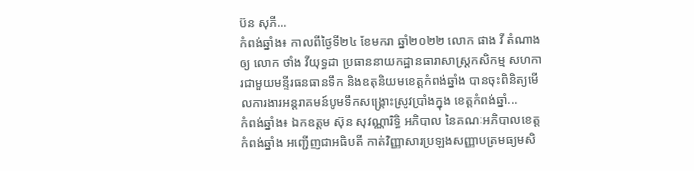ប៊ន សុភី...
កំពង់ឆ្នាំង៖ កាលពីថ្ងៃទី២៤ ខែមករា ឆ្នាំ២០២២ លោក ផាង វី តំណាងឲ្យ លោក ថាំង វីយុទ្ធដា ប្រធាននាយកដ្ឋានធារាសាស្រ្តកសិកម្ម សហការជាមួយមន្ទីរធនធានទឹក និងឧតុនិយមខេត្តកំពង់ឆ្នាំង បានចុះពិនិត្យមើលការងារអន្តរាគមន៍បូមទឹកសង្គ្រោះស្រូវប្រាំងក្នុង ខេត្តកំពង់ឆ្នាំ...
កំពង់ឆ្នាំង៖ ឯកឧត្ដម ស៊ុន សុវណ្ណារិទ្ធិ អភិបាល នៃគណៈអភិបាលខេត្តកំពង់ឆ្នាំង អញ្ជើញជាអធិបតី កាត់វិញ្ញាសារប្រឡងសញ្ញាបត្រមធ្យមសិ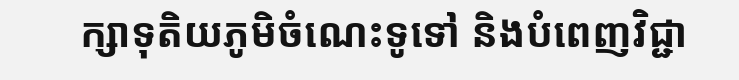ក្សាទុតិយភូមិចំណេះទូទៅ និងបំពេញវិជ្ជា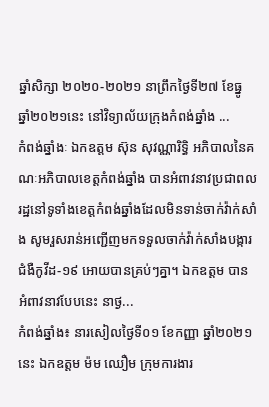ឆ្នាំសិក្សា ២០២០-២០២១ នាព្រឹកថ្ងៃទី២៧ ខែធ្នូ ឆ្នាំ២០២១នេះ នៅវិទ្យាល័យក្រុងកំពង់ឆ្នាំង ...
កំពង់ឆ្នាំងៈ ឯកឧត្តម ស៊ុន សុវណ្ណារិទ្ធិ អភិបាលនៃគណៈអភិបាលខេត្តកំពង់ឆ្នាំង បានអំពាវនាវប្រជាពលរដ្ឋនៅទូទាំងខេត្តកំពង់ឆ្នាំងដែលមិនទាន់ចាក់វ៉ាក់សាំង សូមរួសរាន់អញ្ជើញមកទទួលចាក់វ៉ាក់សាំងបង្ការជំងឺកូវីដ-១៩ អោយបានគ្រប់ៗគ្នា។ ឯកឧត្តម បានអំពាវនាវបែបនេះ នាថ្ង...
កំពង់ឆ្នាំង៖ នារសៀលថ្ងៃទី០១ ខែកញ្ញា ឆ្នាំ២០២១នេះ ឯកឧត្តម ម៉ម ឈឿម ក្រុមការងារ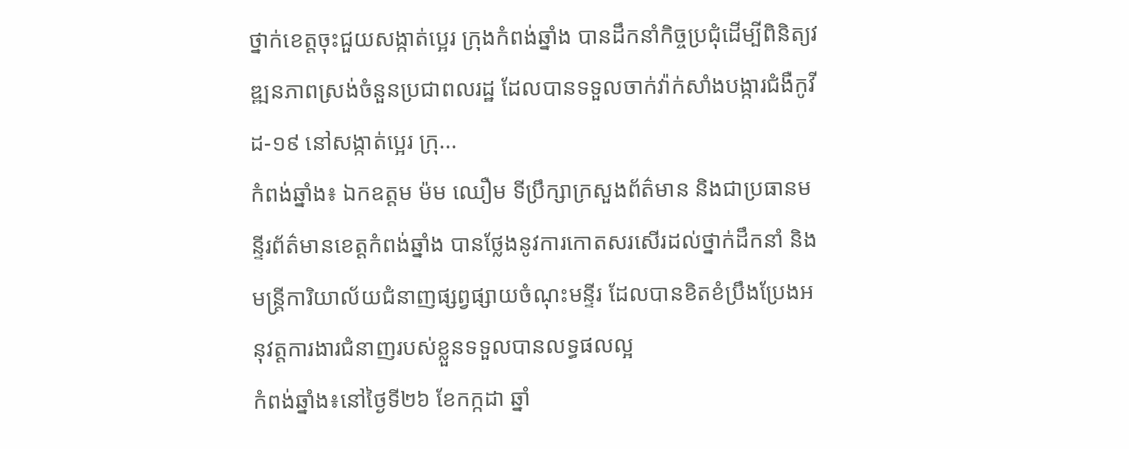ថ្នាក់ខេត្តចុះជួយសង្កាត់ប្អេរ ក្រុងកំពង់ឆ្នាំង បានដឹកនាំកិច្ចប្រជុំដើម្បីពិនិត្យវឌ្ឍនភាពស្រង់ចំនួនប្រជាពលរដ្ឋ ដែលបានទទួលចាក់វ៉ាក់សាំងបង្ការជំងឺកូវីដ-១៩ នៅសង្កាត់ប្អេរ ក្រុ...
កំពង់ឆ្នាំង៖ ឯកឧត្តម ម៉ម ឈឿម ទីប្រឹក្សាក្រសួងព័ត៌មាន និងជាប្រធានមន្ទីរព័ត៌មានខេត្តកំពង់ឆ្នាំង បានថ្លែងនូវការកោតសរសើរដល់ថ្នាក់ដឹកនាំ និងមន្រ្តីការិយាល័យជំនាញផ្សព្វផ្សាយចំណុះមន្ទីរ ដែលបានខិតខំប្រឹងប្រែងអនុវត្តការងារជំនាញរបស់ខ្លួនទទួលបានលទ្ធផលល្អ
កំពង់ឆ្នាំង៖នៅថ្ងៃទី២៦ ខែកក្កដា ឆ្នាំ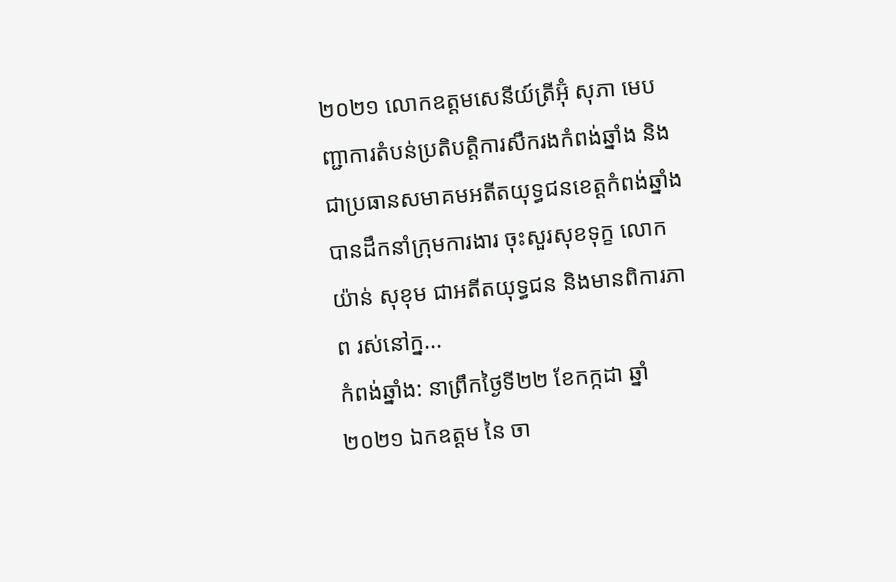២០២១ លោកឧត្តមសេនីយ៍ត្រីអ៊ុំ សុភា មេបញ្ជាការតំបន់ប្រតិបត្តិការសឹករងកំពង់ឆ្នាំង និងជាប្រធានសមាគមអតីតយុទ្ធជនខេត្តកំពង់ឆ្នាំងបានដឹកនាំក្រុមការងារ ចុះសួរសុខទុក្ខ លោក យ៉ាន់ សុខុម ជាអតីតយុទ្ធជន និងមានពិការភាព រស់នៅក្ន...
កំពង់ឆ្នាំង: នាព្រឹកថ្ងៃទី២២ ខែកក្កដា ឆ្នាំ២០២១ ឯកឧត្ដម នៃ ចា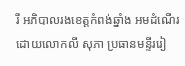រី អភិបាលរងខេត្តកំពង់ឆ្នាំង អមដំណើរដោយលោកលី សុភា ប្រធានមន្ទីររៀ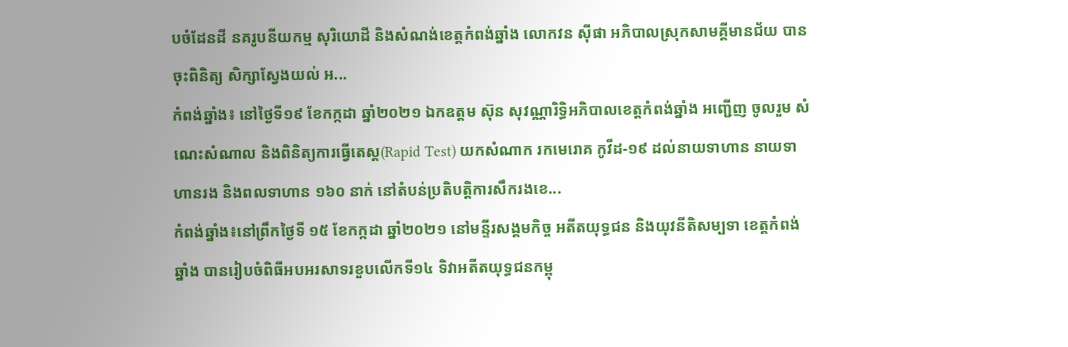បចំដែនដី នគរូបនីយកម្ម សុរិយោដី និងសំណង់ខេត្តកំពង់ឆ្នាំង លោកវន ស៊ីផា អភិបាលស្រុកសាមគ្គីមានជ័យ បានចុះពិនិត្យ សិក្សាស្វែងយល់ អ...
កំពង់ឆ្នាំង៖ នៅថ្ងៃទី១៩ ខែកក្កដា ឆ្នាំ២០២១ ឯកឧត្តម ស៊ុន សុវណ្ណារិទ្ធិអភិបាលខេត្តកំពង់ឆ្នាំង អញ្ជើញ ចូលរួម សំណេះសំណាល និងពិនិត្យការធ្វើតេស្ដ(Rapid Test) យកសំណាក រកមេរោគ កូវីដ-១៩ ដល់នាយទាហាន នាយទាហានរង និងពលទាហាន ១៦០ នាក់ នៅតំបន់ប្រតិបត្តិការសឹករងខេ...
កំពង់ឆ្នាំង៖នៅព្រឹកថ្ងៃទី ១៥ ខែកក្កដា ឆ្នាំ២០២១ នៅមន្ទីរសង្គមកិច្ច អតីតយុទ្ធជន និងយុវនីតិសម្បទា ខេត្តកំពង់ឆ្នាំង បានរៀបចំពិធីអបអរសាទរខួបលើកទី១៤ ទិវាអតីតយុទ្ធជនកម្ពុ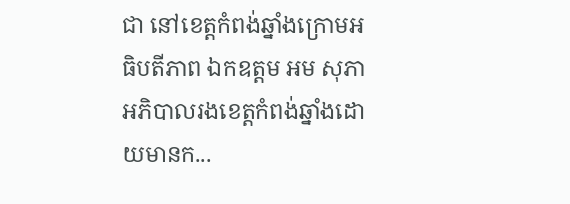ជា នៅខេត្តកំពង់ឆ្នាំងក្រោមអធិបតីភាព ឯកឧត្តម អម សុភា អភិបាលរងខេត្តកំពង់ឆ្នាំងដោយមានក...